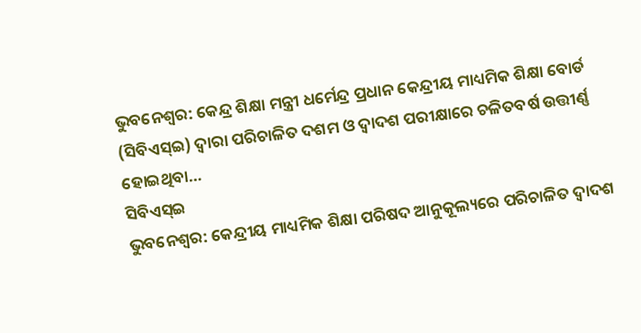ଭୁବନେଶ୍ୱର: କେନ୍ଦ୍ର ଶିକ୍ଷା ମନ୍ତ୍ରୀ ଧର୍ମେନ୍ଦ୍ର ପ୍ରଧାନ କେନ୍ଦ୍ରୀୟ ମାଧ୍ୟମିକ ଶିକ୍ଷା ବୋର୍ଡ (ସିବିଏସ୍ଇ) ଦ୍ୱାରା ପରିଚାଳିତ ଦଶମ ଓ ଦ୍ୱାଦଶ ପରୀକ୍ଷାରେ ଚଳିତବର୍ଷ ଉତ୍ତୀର୍ଣ୍ଣ ହୋଇଥିବା…
ସିବିଏସ୍ଇ
ଭୁବନେଶ୍ୱର: କେନ୍ଦ୍ରୀୟ ମାଧ୍ୟମିକ ଶିକ୍ଷା ପରିଷଦ ଆନୁକୂଲ୍ୟରେ ପରିଚାଳିତ ଦ୍ୱାଦଶ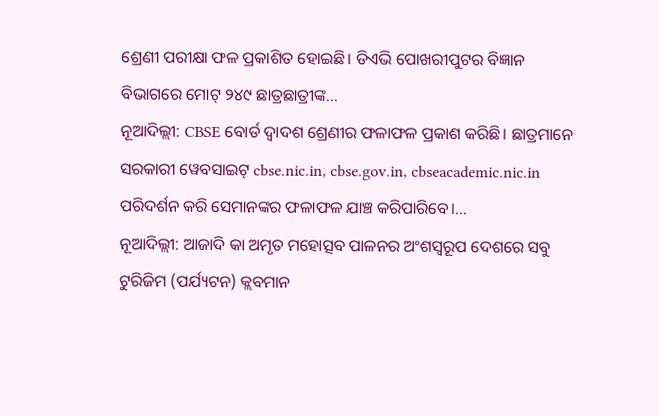ଶ୍ରେଣୀ ପରୀକ୍ଷା ଫଳ ପ୍ରକାଶିତ ହୋଇଛି। ଡିଏଭି ପୋଖରୀପୁଟର ବିଜ୍ଞାନ ବିଭାଗରେ ମୋଟ୍ ୨୪୯ ଛାତ୍ରଛାତ୍ରୀଙ୍କ…
ନୂଆଦିଲ୍ଲୀ: CBSE ବୋର୍ଡ ଦ୍ୱାଦଶ ଶ୍ରେଣୀର ଫଳାଫଳ ପ୍ରକାଶ କରିଛି। ଛାତ୍ରମାନେ ସରକାରୀ ୱେବସାଇଟ୍ cbse.nic.in, cbse.gov.in, cbseacademic.nic.in ପରିଦର୍ଶନ କରି ସେମାନଙ୍କର ଫଳାଫଳ ଯାଞ୍ଚ କରିପାରିବେ।…
ନୂଆଦିଲ୍ଲୀ: ଆଜାଦି କା ଅମୃତ ମହୋତ୍ସବ ପାଳନର ଅଂଶସ୍ୱରୂପ ଦେଶରେ ସବୁ ଟୁରିଜିମ (ପର୍ଯ୍ୟଟନ) କ୍ଲବମାନ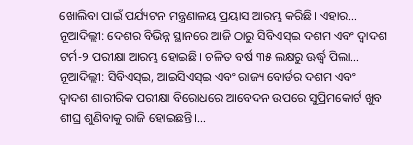ଖୋଲିବା ପାଇଁ ପର୍ଯ୍ୟଟନ ମନ୍ତ୍ରଣାଳୟ ପ୍ରୟାସ ଆରମ୍ଭ କରିଛି। ଏହାର…
ନୂଆଦିଲ୍ଲୀ: ଦେଶର ବିଭିନ୍ନ ସ୍ଥାନରେ ଆଜି ଠାରୁ ସିବିଏସ୍ଇ ଦଶମ ଏବଂ ଦ୍ୱାଦଶ ଟର୍ମ-୨ ପରୀକ୍ଷା ଆରମ୍ଭ ହୋଇଛି। ଚଳିତ ବର୍ଷ ୩୫ ଲକ୍ଷରୁ ଊର୍ଦ୍ଧ୍ୱ ପିଲା…
ନୂଆଦିଲ୍ଲୀ: ସିବିଏସ୍ଇ, ଆଇସିଏସ୍ଇ ଏବଂ ରାଜ୍ୟ ବୋର୍ଡର ଦଶମ ଏବଂ ଦ୍ୱାଦଶ ଶାରୀରିକ ପରୀକ୍ଷା ବିରୋଧରେ ଆବେଦନ ଉପରେ ସୁପ୍ରିମକୋର୍ଟ ଖୁବ ଶୀଘ୍ର ଶୁଣିବାକୁ ରାଜି ହୋଇଛନ୍ତି।…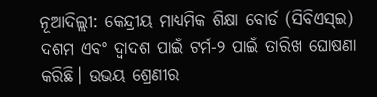ନୂଆଦିଲ୍ଲୀ: କେନ୍ଦ୍ରୀୟ ମାଧ୍ୟମିକ ଶିକ୍ଷା ବୋର୍ଡ (ସିବିଏସ୍ଇ) ଦଶମ ଏବଂ ଦ୍ୱାଦଶ ପାଇଁ ଟର୍ମ-୨ ପାଇଁ ତାରିଖ ଘୋଷଣା କରିଛି। ଉଭୟ ଶ୍ରେଣୀର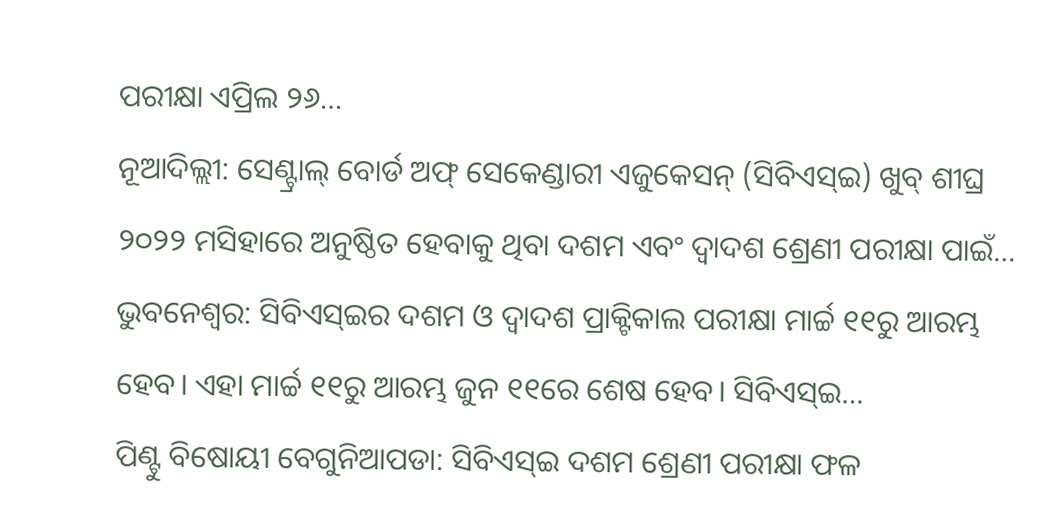ପରୀକ୍ଷା ଏପ୍ରିଲ ୨୬…
ନୂଆଦିଲ୍ଲୀ: ସେଣ୍ଟ୍ରାଲ୍ ବୋର୍ଡ ଅଫ୍ ସେକେଣ୍ଡାରୀ ଏଜୁକେସନ୍ (ସିବିଏସ୍ଇ) ଖୁବ୍ ଶୀଘ୍ର ୨୦୨୨ ମସିହାରେ ଅନୁଷ୍ଠିତ ହେବାକୁ ଥିବା ଦଶମ ଏବଂ ଦ୍ଵାଦଶ ଶ୍ରେଣୀ ପରୀକ୍ଷା ପାଇଁ…
ଭୁବନେଶ୍ୱର: ସିବିଏସ୍ଇର ଦଶମ ଓ ଦ୍ୱାଦଶ ପ୍ରାକ୍ଟିକାଲ ପରୀକ୍ଷା ମାର୍ଚ୍ଚ ୧୧ରୁ ଆରମ୍ଭ ହେବ। ଏହା ମାର୍ଚ୍ଚ ୧୧ରୁ ଆରମ୍ଭ ଜୁନ ୧୧ରେ ଶେଷ ହେବ। ସିବିଏସ୍ଇ…
ପିଣ୍ଟୁ ବିଷୋୟୀ ବେଗୁନିଆପଡା: ସିବିଏସ୍ଇ ଦଶମ ଶ୍ରେଣୀ ପରୀକ୍ଷା ଫଳ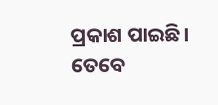ପ୍ରକାଶ ପାଇଛି। ତେବେ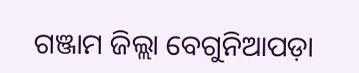ଗଞ୍ଜାମ ଜିଲ୍ଲା ବେଗୁନିଆପଡ଼ା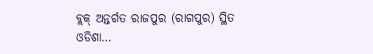ବ୍ଲକ୍ ଅନ୍ତର୍ଗତ ରାଜପୁର (ରାଗପୁର) ସ୍ଥିତ ଓଡିଶା…